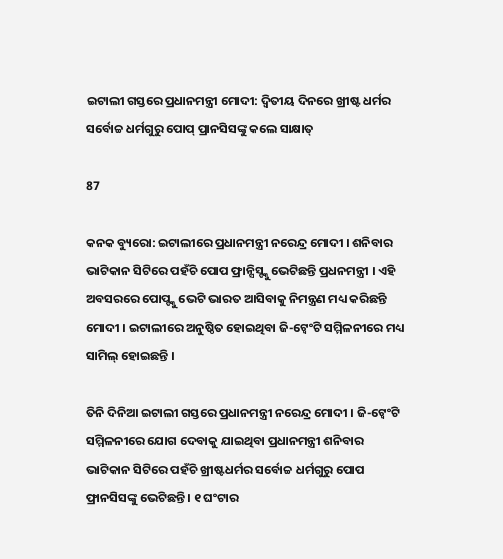ଇଟାଲୀ ଗସ୍ତରେ ପ୍ରଧାନମନ୍ତ୍ରୀ ମୋଦୀ: ଦ୍ୱିତୀୟ ଦିନରେ ଖ୍ରୀଷ୍ଟ ଧର୍ମର ସର୍ବୋଚ୍ଚ ଧର୍ମଗୁରୁ ପୋପ୍ ପ୍ରାନସିସଙ୍କୁ କଲେ ସାକ୍ଷାତ୍

87

କନକ ବ୍ୟୁରୋ: ଇଟାଲୀରେ ପ୍ରଧାନମନ୍ତ୍ରୀ ନରେନ୍ଦ୍ର ମୋଦୀ । ଶନିବାର ଭାଟିକାନ ସିଟିରେ ପହଁଚି ପୋପ ଫ୍ରାନ୍ସିସ୍ଙ୍କୁ ଭେଟିଛନ୍ତି ପ୍ରଧନମନ୍ତ୍ରୀ । ଏହି ଅବସରରେ ପୋପ୍ଙ୍କୁ ଭେଟି ଭାରତ ଆସିବାକୁ ନିମନ୍ତ୍ରଣ ମଧ୍ୟ କରିଛନ୍ତି ମୋଦୀ । ଇଟାଲୀରେ ଅନୁଷ୍ଠିତ ହୋଇଥିବା ଜି-ଟ୍ୱେଂଟି ସମ୍ମିଳନୀରେ ମଧ୍ୟ ସାମିଲ୍ ହୋଇଛନ୍ତି ।

ତିନି ଦିନିଆ ଇଟାଲୀ ଗସ୍ତରେ ପ୍ରଧାନମନ୍ତ୍ରୀ ନରେନ୍ଦ୍ର ମୋଦୀ । ଜି-ଟ୍ୱେଂଟି ସମ୍ମିଳନୀରେ ଯୋଗ ଦେବାକୁ ଯାଇଥିବା ପ୍ରଧାନମନ୍ତ୍ରୀ ଶନିବାର ଭାଟିକାନ ସିଟିରେ ପହଁଚି ଖ୍ରୀଷ୍ଟଧର୍ମର ସର୍ବୋଚ୍ଚ ଧର୍ମଗୁରୁ ପୋପ ଫ୍ରାନସିସଙ୍କୁ ଭେଟିଛନ୍ତି । ୧ ଘଂଟାର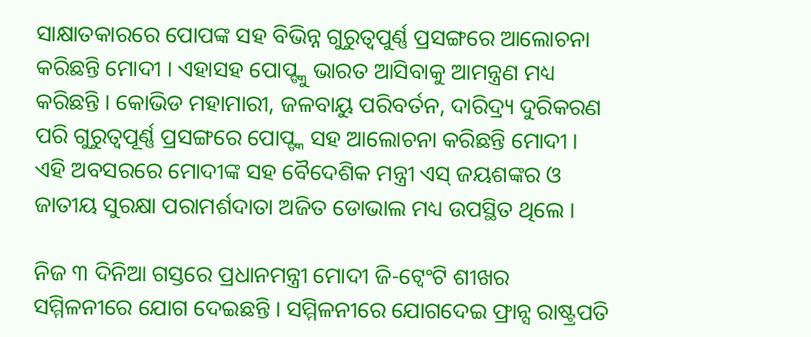ସାକ୍ଷାତକାରରେ ପୋପଙ୍କ ସହ ବିଭିନ୍ନ ଗୁରୁତ୍ୱପୁର୍ଣ୍ଣ ପ୍ରସଙ୍ଗରେ ଆଲୋଚନା କରିଛନ୍ତି ମୋଦୀ । ଏହାସହ ପୋପ୍ଙ୍କୁ ଭାରତ ଆସିବାକୁ ଆମନ୍ତ୍ରଣ ମଧ୍ୟ କରିଛନ୍ତି । କୋଭିଡ ମହାମାରୀ, ଜଳବାୟୁ ପରିବର୍ତନ, ଦାରିଦ୍ର୍ୟ ଦୁରିକରଣ ପରି ଗୁରୁତ୍ୱପୂର୍ଣ୍ଣ ପ୍ରସଙ୍ଗରେ ପୋପ୍ଙ୍କ ସହ ଆଲୋଚନା କରିଛନ୍ତି ମୋଦୀ । ଏହି ଅବସରରେ ମୋଦୀଙ୍କ ସହ ବୈଦେଶିକ ମନ୍ତ୍ରୀ ଏସ୍ ଜୟଶଙ୍କର ଓ ଜାତୀୟ ସୁରକ୍ଷା ପରାମର୍ଶଦାତା ଅଜିତ ଡୋଭାଲ ମଧ୍ୟ ଉପସ୍ଥିତ ଥିଲେ ।

ନିଜ ୩ ଦିନିଆ ଗସ୍ତରେ ପ୍ରଧାନମନ୍ତ୍ରୀ ମୋଦୀ ଜି-ଟ୍ୱେଂଟି ଶୀଖର ସମ୍ମିଳନୀରେ ଯୋଗ ଦେଇଛନ୍ତି । ସମ୍ମିଳନୀରେ ଯୋଗଦେଇ ଫ୍ରାନ୍ସ ରାଷ୍ଟ୍ରପତି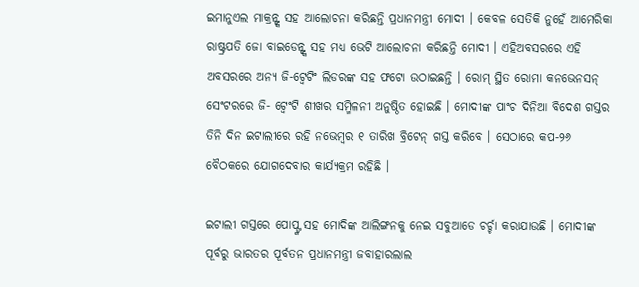ଇମାନୁଏଲ ମାକ୍ରନ୍ଙ୍କ ସହ ଆଲୋଚନା କରିଛନ୍ତି ପ୍ରଧାନମନ୍ତ୍ରୀ ମୋଦୀ । କେବଳ ସେତିକି ନୁହେଁ ଆମେରିକା ରାଷ୍ଟ୍ରପତି ଜୋ ବାଇଡେନ୍ଙ୍କ ସହ ମଧ୍ୟ ଭେଟି ଆଲୋଚନା କରିଛନ୍ତି ମୋଦୀ । ଏହିଅବସରରେ ଏହି ଅବସରରେ ଅନ୍ୟ ଜି-ଟ୍ୱେଟିଂ ଲିଡରଙ୍କ ସହ ଫଟୋ ଉଠାଇଛନ୍ତି । ରୋମ୍ ସ୍ଥିତ ରୋମା କନଭେନସନ୍ ସେଂଟରରେ ଜି- ଟ୍ୱେଂଟି ଶୀଖର ସମ୍ମିଳନୀ ଅନୁଷ୍ଠିତ ହୋଇଛି । ମୋଦୀଙ୍କ ପାଂଚ ଦିନିଆ ବିଦେଶ ଗସ୍ତର ତିନି ଦିନ ଇଟାଲୀରେ ରହି ନଭେମ୍ବର ୧ ତାରିଖ ବ୍ରିଟେନ୍ ଗସ୍ତ କରିବେ । ସେଠାରେ କପ-୨୬ ବୈଠକରେ ଯୋଗଦେବାର କାର୍ଯ୍ୟକ୍ରମ ରହିଛି ।

ଇଟାଲୀ ଗସ୍ତରେ ପୋପ୍ଙ୍କ ସହ ମୋଦିଙ୍କ ଆଲିଙ୍ଗନକୁ ନେଇ ସବୁଆଡେ ଚର୍ଚ୍ଚା କରାଯାଉଛି । ମୋଦୀଙ୍କ ପୂର୍ବରୁ ଭାରତର ପୂର୍ବତନ ପ୍ରଧାନମନ୍ତ୍ରୀ ଜବାହାରଲାଲ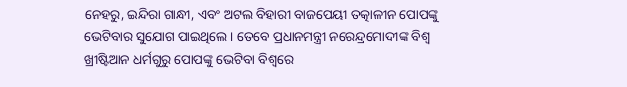ନେହରୁ, ଇନ୍ଦିରା ଗାନ୍ଧୀ, ଏବଂ ଅଟଲ ବିହାରୀ ବାଜପେୟୀ ତତ୍କାଳୀନ ପୋପଙ୍କୁ ଭେଟିବାର ସୁଯୋଗ ପାଇଥିଲେ । ତେବେ ପ୍ରଧାନମନ୍ତ୍ରୀ ନରେନ୍ଦ୍ରମୋଦୀଙ୍କ ବିଶ୍ୱ ଖ୍ରୀଷ୍ଟିଆନ ଧର୍ମଗୁରୁ ପୋପଙ୍କୁ ଭେଟିବା ବିଶ୍ୱରେ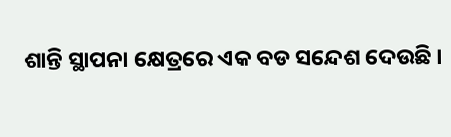ଶାନ୍ତି ସ୍ଥାପନା କ୍ଷେତ୍ରରେ ଏକ ବଡ ସନ୍ଦେଶ ଦେଉଛି ।